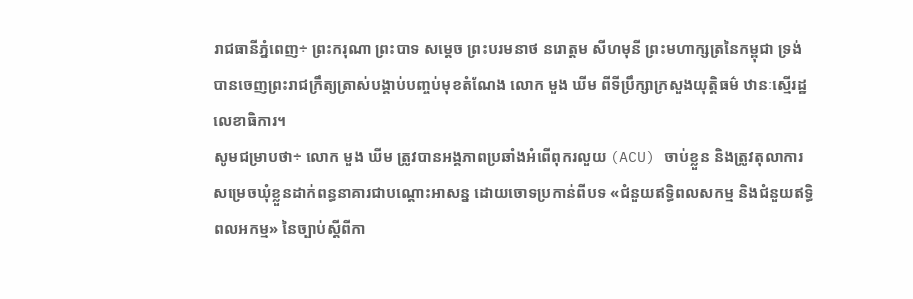រាជធានីភ្នំពេញ÷ ព្រះករុណា ព្រះបាទ សម្ដេច ព្រះបរមនាថ នរោត្តម សីហមុនី ព្រះមហាក្សត្រនៃកម្ពុជា ទ្រង់បានចេញព្រះរាជក្រឹត្យត្រាស់បង្គាប់បញ្ចប់មុខតំណែង លោក មួង ឃីម ពីទីប្រឹក្សាក្រសួងយុត្តិធម៌ ឋានៈស្មើរដ្ឋលេខាធិការ។
សូមជម្រាបថា÷ លោក មួង ឃីម ត្រូវបានអង្គភាពប្រឆាំងអំពើពុករលួយ (ACU) ចាប់ខ្លួន និងត្រូវតុលាការសម្រេចឃុំខ្លួនដាក់ពន្ធនាគារជាបណ្ដោះអាសន្ន ដោយចោទប្រកាន់ពីបទ «ជំនួយឥទ្ធិពលសកម្ម និងជំនួយឥទ្ធិពលអកម្ម» នៃច្បាប់ស្ដីពីកា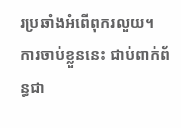រប្រឆាំងអំពើពុករលួយ។
ការចាប់ខ្លួននេះ ជាប់ពាក់ព័ន្ធជា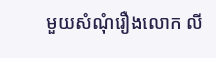មួយសំណុំរឿងលោក លី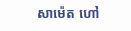សាម៉េត ហៅ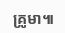គ្រូមា៕